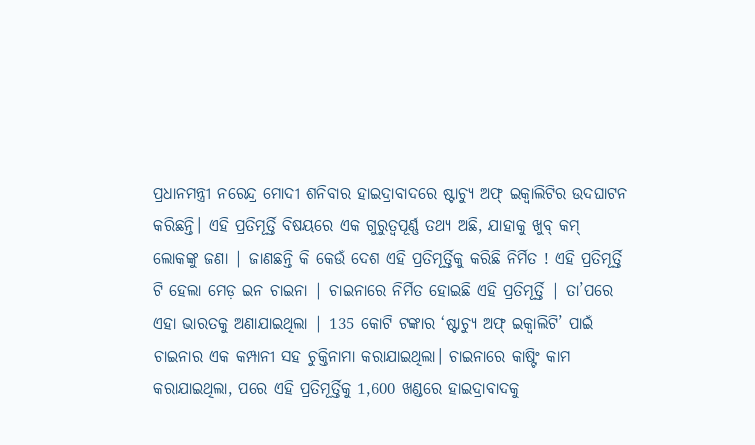ପ୍ରଧାନମନ୍ତ୍ରୀ ନରେନ୍ଦ୍ର ମୋଦୀ ଶନିବାର ହାଇଦ୍ରାବାଦରେ ଷ୍ଟାଚ୍ୟୁ ଅଫ୍ ଇକ୍ୱାଲିଟିର ଉଦଘାଟନ କରିଛନ୍ତି। ଏହି ପ୍ରତିମୂର୍ତ୍ତି ବିଷୟରେ ଏକ ଗୁରୁତ୍ୱପୂର୍ଣ୍ଣ ତଥ୍ୟ ଅଛି, ଯାହାକୁ ଖୁବ୍ କମ୍ ଲୋକଙ୍କୁ ଜଣା | ଜାଣଛନ୍ତି କି କେଉଁ ଦେଶ ଏହି ପ୍ରତିମୂର୍ତ୍ତିକୁ କରିଛି ନିର୍ମିତ ! ଏହି ପ୍ରତିମୂର୍ତ୍ତି ଟି ହେଲା ମେଡ଼ ଇନ ଚାଇନା | ଚାଇନାରେ ନିର୍ମିତ ହୋଇଛି ଏହି ପ୍ରତିମୂର୍ତ୍ତି | ତା’ପରେ ଏହା ଭାରତକୁ ଅଣାଯାଇଥିଲା | 135 କୋଟି ଟଙ୍କାର ‘ଷ୍ଟାଚ୍ୟୁ ଅଫ୍ ଇକ୍ୱାଲିଟି’ ପାଇଁ ଚାଇନାର ଏକ କମ୍ପାନୀ ସହ ଚୁକ୍ତିନାମା କରାଯାଇଥିଲା। ଚାଇନାରେ କାଷ୍ଟିଂ କାମ କରାଯାଇଥିଲା, ପରେ ଏହି ପ୍ରତିମୂର୍ତ୍ତିକୁ 1,600 ଖଣ୍ଡରେ ହାଇଦ୍ରାବାଦକୁ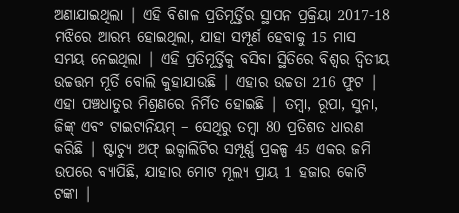ଅଣାଯାଇଥିଲା | ଏହି ବିଶାଳ ପ୍ରତିମୂର୍ତ୍ତିର ସ୍ଥାପନ ପ୍ରକ୍ରିୟା 2017-18 ମଝିରେ ଆରମ୍ଭ ହୋଇଥିଲା, ଯାହା ସମ୍ପୂର୍ଣ ହେବାକୁ 15 ମାସ ସମୟ ନେଇଥିଲା | ଏହି ପ୍ରତିମୂର୍ତ୍ତିକୁ ବସିବା ସ୍ଥିତିରେ ବିଶ୍ୱର ଦ୍ୱିତୀୟ ଉଚ୍ଚତ୍ତମ ମୂର୍ତି ବୋଲି କୁହାଯାଉଛି | ଏହାର ଉଚ୍ଚତା 216 ଫୁଟ | ଏହା ପଞ୍ଚଧାତୁର ମିଶ୍ରଣରେ ନିର୍ମିତ ହୋଇଛି | ତମ୍ବା, ରୂପା, ସୁନା, ଜିଙ୍କ୍ ଏବଂ ଟାଇଟାନିୟମ୍ – ସେଥିରୁ ତମ୍ବା 80 ପ୍ରତିଶତ ଧାରଣ କରିଛି | ଷ୍ଟାଚ୍ୟୁ ଅଫ୍ ଇକ୍ୱାଲିଟିର ସମ୍ପୂର୍ଣ୍ଣ ପ୍ରକଳ୍ପ 45 ଏକର ଜମି ଉପରେ ବ୍ୟାପିଛି, ଯାହାର ମୋଟ ମୂଲ୍ୟ ପ୍ରାୟ 1 ହଜାର କୋଟି ଟଙ୍କା |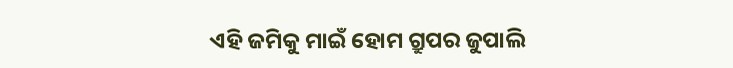ଏହି ଜମିକୁ ମାଇଁ ହୋମ ଗ୍ରୁପର ଜୁପାଲି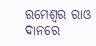ରମେଶ୍ୱର ରାଓ ଦାନରେ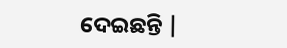ଦେଇଛନ୍ତି |